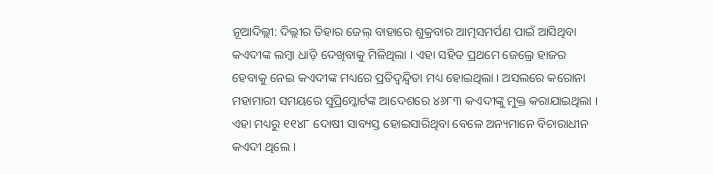ନୂଆଦିଲ୍ଲୀ: ଦିଲ୍ଲୀର ତିହାର ଜେଲ୍ ବାହାରେ ଶୁକ୍ରବାର ଆତ୍ମସମର୍ପଣ ପାଇଁ ଆସିଥିବା କଏଦୀଙ୍କ ଲମ୍ବା ଧାଡ଼ି ଦେଖିବାକୁ ମିଳିଥିଲା । ଏହା ସହିତ ପ୍ରଥମେ ଜେଲ୍ରେ ହାଜର ହେବାକୁ ନେଇ କଏଦୀଙ୍କ ମଧ୍ୟରେ ପ୍ରତିଦ୍ୱନ୍ଦ୍ୱିତା ମଧ୍ୟ ହୋଇଥିଲା । ଅସଲରେ କରୋନା ମହାମାରୀ ସମୟରେ ସୁପ୍ରିମ୍କୋର୍ଟଙ୍କ ଆଦେଶରେ ୪୬୮୩ କଏଦୀଙ୍କୁ ମୁକ୍ତ କରାଯାଇଥିଲା । ଏହା ମଧ୍ୟରୁ ୧୧୪୮ ଦୋଷୀ ସାବ୍ୟସ୍ତ ହୋଇସାରିଥିବା ବେଳେ ଅନ୍ୟମାନେ ବିଚାରାଧୀନ କଏଦୀ ଥିଲେ ।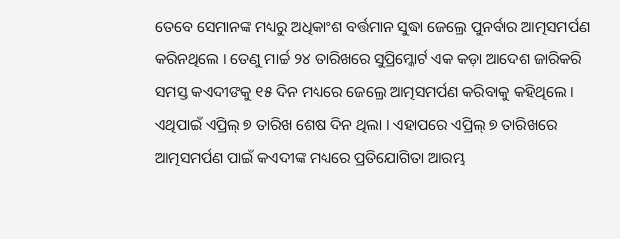ତେବେ ସେମାନଙ୍କ ମଧ୍ୟରୁ ଅଧିକାଂଶ ବର୍ତ୍ତମାନ ସୁଦ୍ଧା ଜେଲ୍ରେ ପୁନର୍ବାର ଆତ୍ମସମର୍ପଣ କରିନଥିଲେ । ତେଣୁ ମାର୍ଚ୍ଚ ୨୪ ତାରିଖରେ ସୁପ୍ରିମ୍କୋର୍ଟ ଏକ କଡ଼ା ଆଦେଶ ଜାରିକରି ସମସ୍ତ କଏଦୀଙକୁ ୧୫ ଦିନ ମଧ୍ୟରେ ଜେଲ୍ରେ ଆତ୍ମସମର୍ପଣ କରିବାକୁ କହିଥିଲେ । ଏଥିପାଇଁ ଏପ୍ରିଲ୍ ୭ ତାରିଖ ଶେଷ ଦିନ ଥିଲା । ଏହାପରେ ଏପ୍ରିଲ୍ ୭ ତାରିଖରେ ଆତ୍ମସମର୍ପଣ ପାଇଁ କଏଦୀଙ୍କ ମଧ୍ୟରେ ପ୍ରତିଯୋଗିତା ଆରମ୍ଭ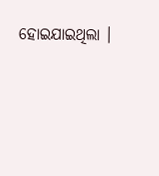ହୋଇଯାଇଥିଲା ।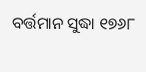ବର୍ତ୍ତମାନ ସୁଦ୍ଧା ୧୭୬୮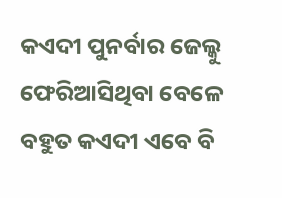କଏଦୀ ପୁନର୍ବାର ଜେଲ୍କୁ ଫେରିଆସିଥିବା ବେଳେ ବହୁତ କଏଦୀ ଏବେ ବି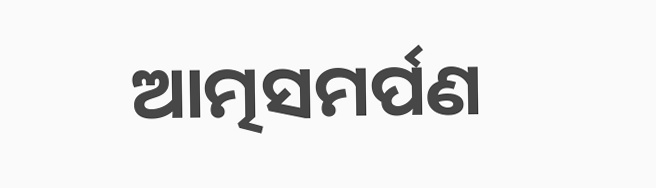ଆତ୍ମସମର୍ପଣ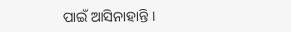ପାଇଁ ଆସିନାହାନ୍ତି ।